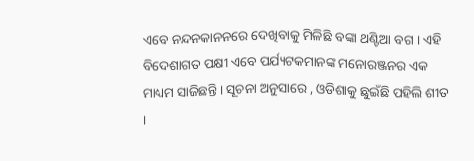ଏବେ ନନ୍ଦନକାନନରେ ଦେଖିବାକୁ ମିଳିଛି ବଙ୍କା ଥଣ୍ଟିଆ ବଗ । ଏହି ବିଦେଶାଗତ ପକ୍ଷୀ ଏବେ ପର୍ଯ୍ୟଟକମାନଙ୍କ ମନୋରଞ୍ଜନର ଏକ ମାଧ୍ୟମ ସାଜିଛନ୍ତି । ସୂଚନା ଅନୁସାରେ , ଓଡିଶାକୁ ଛୁଇଁଛି ପହିଲି ଶୀତ ।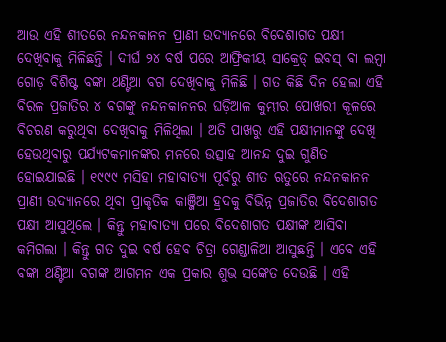ଆଉ ଏହି ଶୀତରେ ନନ୍ଦନକାନନ ପ୍ରାଣୀ ଉଦ୍ୟାନରେ ବିଦେଶାଗତ ପକ୍ଷୀ ଦେଖିବାକୁ ମିଳିଛନ୍ତି । ଦୀର୍ଘ ୨୪ ବର୍ଷ ପରେ ଆଫ୍ରିକୀୟ ସାକ୍ରେଡ୍ ଇବସ୍ ବା ଲମ୍ବା ଗୋଡ଼ ବିଶିଷ୍ଟ ବଙ୍କା ଥଣ୍ଟିଆ ବଗ ଦେଖିବାକୁ ମିଳିଛି । ଗତ କିଛି ଦିନ ହେଲା ଏହି ବିରଳ ପ୍ରଜାତିର ୪ ବଗଙ୍କୁ ନନ୍ଦନକାନନର ଘଡ଼ିଆଳ କୁମ୍ଭୀର ପୋଖରୀ କୂଳରେ ବିଚରଣ କରୁଥିବା ଦେଖିବାକୁ ମିଳିଥିଲା । ଅତି ପାଖରୁ ଏହି ପକ୍ଷୀମାନଙ୍କୁ ଦେଖି ହେଉଥିବାରୁ ପର୍ଯ୍ୟଟକମାନଙ୍କର ମନରେ ଉତ୍ସାହ ଆନନ୍ଦ ଦୁଇ ଗୁଣିତ ହୋଇଯାଇଛି । ୧୯୯୯ ମସିହା ମହାବାତ୍ୟା ପୂର୍ବରୁ ଶୀତ ଋତୁରେ ନନ୍ଦନକାନନ ପ୍ରାଣୀ ଉଦ୍ୟାନରେ ଥିବା ପ୍ରାକୃତିକ କାଞ୍ଜିଆ ହ୍ରଦକୁ ବିଭିନ୍ନ ପ୍ରଜାତିର ବିଦେଶାଗତ ପକ୍ଷୀ ଆସୁଥିଲେ । କିନ୍ତୁ ମହାବାତ୍ୟା ପରେ ବିଦେଶାଗତ ପକ୍ଷୀଙ୍କ ଆସିବା କମିଗଲା । କିନ୍ତୁ ଗତ ଦୁଇ ବର୍ଷ ହେବ ଚିତ୍ରା ଗେଣ୍ଡାଳିଆ ଆସୁଛନ୍ତି । ଏବେ ଏହି ବଙ୍କା ଥଣ୍ଟିଆ ବଗଙ୍କ ଆଗମନ ଏକ ପ୍ରକାର ଶୁଭ ସଙ୍କେତ ଦେଉଛି । ଏହି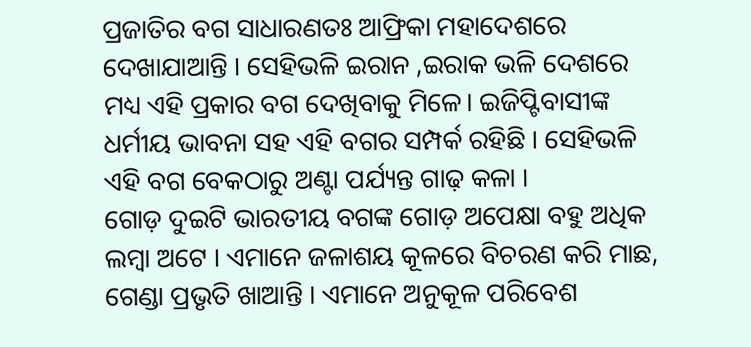ପ୍ରଜାତିର ବଗ ସାଧାରଣତଃ ଆଫ୍ରିକା ମହାଦେଶରେ ଦେଖାଯାଆନ୍ତି । ସେହିଭଳି ଇରାନ ,ଇରାକ ଭଳି ଦେଶରେ ମଧ୍ୟ ଏହି ପ୍ରକାର ବଗ ଦେଖିବାକୁ ମିଳେ। ଇଜିପ୍ଟିବାସୀଙ୍କ ଧର୍ମୀୟ ଭାବନା ସହ ଏହି ବଗର ସମ୍ପର୍କ ରହିଛି । ସେହିଭଳି ଏହି ବଗ ବେକଠାରୁ ଅଣ୍ଟା ପର୍ଯ୍ୟନ୍ତ ଗାଢ଼ କଳା ।
ଗୋଡ଼ ଦୁଇଟି ଭାରତୀୟ ବଗଙ୍କ ଗୋଡ଼ ଅପେକ୍ଷା ବହୁ ଅଧିକ ଲମ୍ବା ଅଟେ । ଏମାନେ ଜଳାଶୟ କୂଳରେ ବିଚରଣ କରି ମାଛ, ଗେଣ୍ଡା ପ୍ରଭୃତି ଖାଆନ୍ତି । ଏମାନେ ଅନୁକୂଳ ପରିବେଶ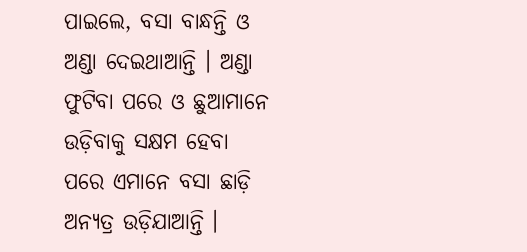ପାଇଲେ, ବସା ବାନ୍ଧନ୍ତି ଓ ଅଣ୍ଡା ଦେଇଥାଆନ୍ତି । ଅଣ୍ଡା ଫୁଟିବା ପରେ ଓ ଛୁଆମାନେ ଉଡ଼ିବାକୁ ସକ୍ଷମ ହେବା ପରେ ଏମାନେ ବସା ଛାଡ଼ି ଅନ୍ୟତ୍ର ଉଡ଼ିଯାଆନ୍ତି ।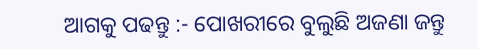ଆଗକୁ ପଢନ୍ତୁ :- ପୋଖରୀରେ ବୁଲୁଛି ଅଜଣା ଜନ୍ତୁ